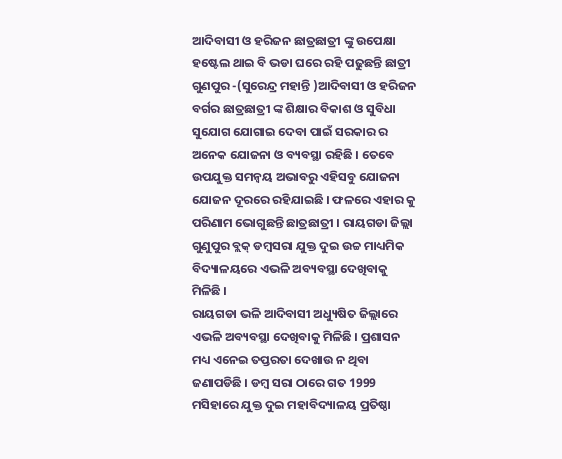ଆଦିବାସୀ ଓ ହରିଜନ ଛାତ୍ରଛାତ୍ରୀ ଙ୍କୁ ଉପେକ୍ଷା ହଷ୍ଟେଲ ଥାଇ ବି ଭଡା ଘରେ ରହି ପଢୁଛନ୍ତି ଛାତ୍ରୀ
ଗୁଣପୁର -(ସୁରେନ୍ଦ୍ର ମହାନ୍ତି )ଆଦିବାସୀ ଓ ହରିଜନ ବର୍ଗର ଛାତ୍ରଛାତ୍ରୀ ଙ୍କ ଶିକ୍ଷାର ବିକାଶ ଓ ସୁବିଧା ସୁଯୋଗ ଯୋଗାଇ ଦେବା ପାଇଁ ସରକାର ର ଅନେକ ଯୋଜନା ଓ ବ୍ୟବସ୍ଥା ରହିଛି । ତେବେ ଉପଯୁକ୍ତ ସମନ୍ୱୟ ଅଭାବରୁ ଏହିସବୁ ଯୋଜନା ଯୋଜନ ଦୂରରେ ରହିଯାଇଛି । ଫଳରେ ଏହାର କୁ ପରିଣାମ ଭୋଗୁଛନ୍ତି ଛାତ୍ରଛାତ୍ରୀ । ରାୟଗଡା ଜିଲ୍ଲା ଗୁଣୁପୁର ବ୍ଲକ୍ ଡମ୍ବସରା ଯୁକ୍ତ ଦୁଇ ଉଚ୍ଚ ମାଧ୍ୟମିକ ବିଦ୍ୟାଳୟରେ ଏଭଳି ଅବ୍ୟବସ୍ଥା ଦେଖିବାକୁ ମିଳିଛି ।
ରାୟଗଡା ଭଳି ଆଦିବାସୀ ଅଧ୍ୟୁଷିତ ଜିଲ୍ଲାରେ ଏଭଳି ଅବ୍ୟବସ୍ଥା ଦେଖିବାକୁ ମିଳିଛି । ପ୍ରଶାସନ ମଧ୍ୟ ଏନେଇ ତପ୍ତରତା ଦେଖାଉ ନ ଥିବା ଜଣାପଡିଛି । ଡମ୍ବ ସରା ଠାରେ ଗତ 1999 ମସିହାରେ ଯୁକ୍ତ ଦୁଇ ମହାବିଦ୍ୟାଳୟ ପ୍ରତିଷ୍ଠା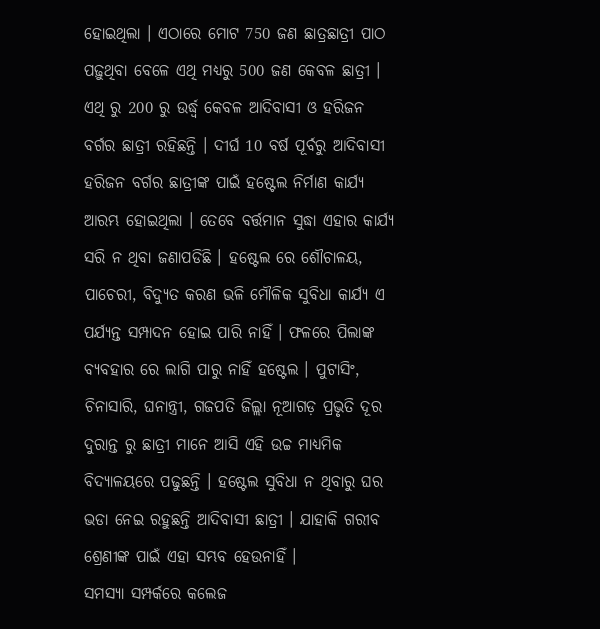ହୋଇଥିଲା । ଏଠାରେ ମୋଟ 750 ଜଣ ଛାତ୍ରଛାତ୍ରୀ ପାଠ ପଢ଼ୁଥିବା ବେଳେ ଏଥି ମଧ୍ୟରୁ 500 ଜଣ କେବଳ ଛାତ୍ରୀ । ଏଥି ରୁ 200 ରୁ ଉର୍ଦ୍ଧ୍ବ କେବଳ ଆଦିବାସୀ ଓ ହରିଜନ ବର୍ଗର ଛାତ୍ରୀ ରହିଛନ୍ତି । ଦୀର୍ଘ 10 ବର୍ଷ ପୂର୍ବରୁ ଆଦିବାସୀ ହରିଜନ ବର୍ଗର ଛାତ୍ରୀଙ୍କ ପାଇଁ ହଷ୍ଟେଲ ନିର୍ମାଣ କାର୍ଯ୍ୟ ଆରମ୍ଭ ହୋଇଥିଲା । ତେବେ ବର୍ତ୍ତମାନ ସୁଦ୍ଧା ଏହାର କାର୍ଯ୍ୟ ସରି ନ ଥିବା ଜଣାପଡିଛି । ହଷ୍ଟେଲ ରେ ଶୌଚାଳୟ, ପାଚେରୀ, ବିଦ୍ୟୁତ କରଣ ଭଳି ମୌଳିକ ସୁବିଧା କାର୍ଯ୍ୟ ଏ ପର୍ଯ୍ୟନ୍ତ ସମ୍ପାଦନ ହୋଇ ପାରି ନାହିଁ । ଫଳରେ ପିଲାଙ୍କ ବ୍ୟବହାର ରେ ଲାଗି ପାରୁ ନାହିଁ ହଷ୍ଟେଲ । ପୁଟାସିଂ, ଚିନାସାରି, ଘନାନ୍ତ୍ରୀ, ଗଜପତି ଜିଲ୍ଲା ନୂଆଗଡ଼ ପ୍ରଭୃତି ଦୂର ଦୁରାନ୍ତ ରୁ ଛାତ୍ରୀ ମାନେ ଆସି ଏହି ଉଚ୍ଚ ମାଧ୍ୟମିକ ବିଦ୍ୟାଳୟରେ ପଢୁଛନ୍ତି । ହଷ୍ଟେଲ ସୁବିଧା ନ ଥିବାରୁ ଘର ଭଡା ନେଇ ରହୁଛନ୍ତି ଆଦିବାସୀ ଛାତ୍ରୀ । ଯାହାକି ଗରୀବ ଶ୍ରେଣୀଙ୍କ ପାଇଁ ଏହା ସମ୍ଭବ ହେଉନାହିଁ ।
ସମସ୍ୟା ସମ୍ପର୍କରେ କଲେଜ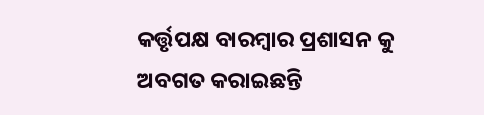କର୍ତ୍ତୃପକ୍ଷ ବାରମ୍ବାର ପ୍ରଶାସନ କୁ ଅବଗତ କରାଇଛନ୍ତି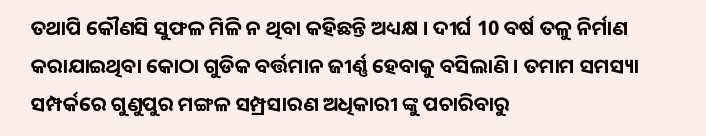ତଥାପି କୌଣସି ସୁଫଳ ମିଳି ନ ଥିବା କହିଛନ୍ତି ଅଧ୍ୟକ୍ଷ । ଦୀର୍ଘ 10 ବର୍ଷ ତଳୁ ନିର୍ମାଣ କରାଯାଇଥିବା କୋଠା ଗୁଡିକ ବର୍ତ୍ତମାନ ଜୀର୍ଣ୍ଣ ହେବାକୁ ବସିଲାଣି । ତମାମ ସମସ୍ୟା ସମ୍ପର୍କରେ ଗୁଣୁପୁର ମଙ୍ଗଳ ସମ୍ପ୍ରସାରଣ ଅଧିକାରୀ ଙ୍କୁ ପଚାରିବାରୁ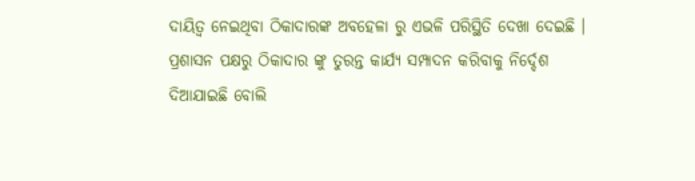ଦାୟିତ୍ବ ନେଇଥିବା ଠିକାଦାରଙ୍କ ଅବହେଳା ରୁ ଏଭଳି ପରିସ୍ଥିତି ଦେଖା ଦେଇଛି । ପ୍ରଶାସନ ପକ୍ଷରୁ ଠିକାଦାର ଙ୍କୁ ତୁରନ୍ତ କାର୍ଯ୍ୟ ସମ୍ପାଦନ କରିବାକୁ ନିର୍ଦ୍ଦେଶ ଦିଆଯାଇଛି ବୋଲି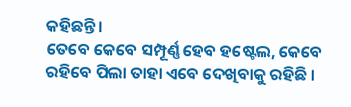କହିଛନ୍ତି ।
ତେବେ କେବେ ସମ୍ପୂର୍ଣ୍ଣ ହେବ ହଷ୍ଟେଲ, କେବେ ରହିବେ ପିଲା ତାହା ଏବେ ଦେଖିବାକୁ ରହିଛି ।